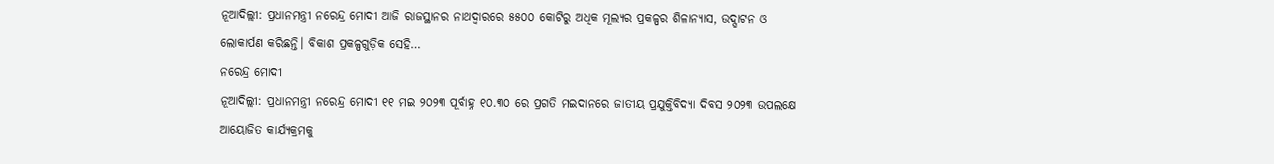ନୂଆଦିଲ୍ଲୀ: ପ୍ରଧାନମନ୍ତ୍ରୀ ନରେନ୍ଦ୍ର ମୋଦୀ ଆଜି ରାଜସ୍ଥାନର ନାଥଦ୍ୱାରରେ ୫୫୦୦ କୋଟିରୁ ଅଧିକ ମୂଲ୍ୟର ପ୍ରକଳ୍ପର ଶିଳାନ୍ୟାସ, ଉଦ୍ଘାଟନ ଓ ଲୋକାର୍ପଣ କରିଛନ୍ତି। ବିକାଶ ପ୍ରକଳ୍ପଗୁଡ଼ିକ ସେହି…
ନରେନ୍ଦ୍ର ମୋଦୀ
ନୂଆଦିଲ୍ଲୀ: ପ୍ରଧାନମନ୍ତ୍ରୀ ନରେନ୍ଦ୍ର ମୋଦୀ ୧୧ ମଇ ୨୦୨୩ ପୂର୍ବାହ୍ନ ୧୦.୩୦ ରେ ପ୍ରଗତି ମଇଦାନରେ ଜାତୀୟ ପ୍ରଯୁକ୍ତିବିଦ୍ୟା ଦିବସ ୨୦୨୩ ଉପଲକ୍ଷେ ଆୟୋଜିତ କାର୍ଯ୍ୟକ୍ରମକୁ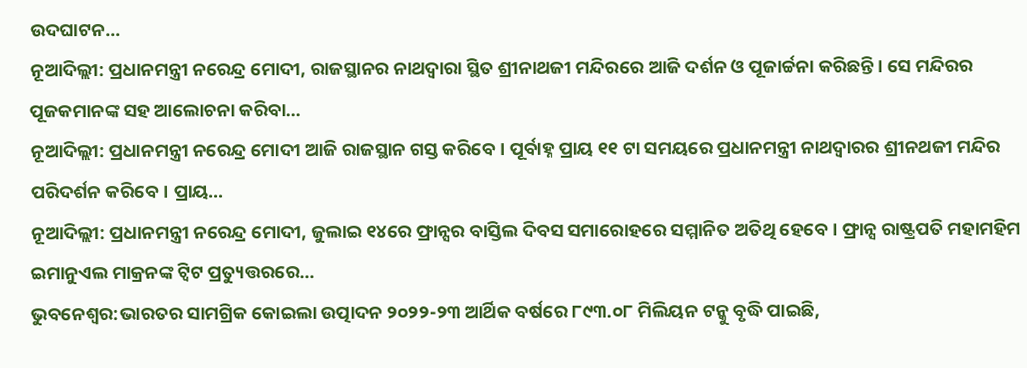ଉଦଘାଟନ…
ନୂଆଦିଲ୍ଲୀ: ପ୍ରଧାନମନ୍ତ୍ରୀ ନରେନ୍ଦ୍ର ମୋଦୀ, ରାଜସ୍ଥାନର ନାଥଦ୍ୱାରା ସ୍ଥିତ ଶ୍ରୀନାଥଜୀ ମନ୍ଦିରରେ ଆଜି ଦର୍ଶନ ଓ ପୂଜାର୍ଚ୍ଚନା କରିଛନ୍ତି। ସେ ମନ୍ଦିରର ପୂଜକମାନଙ୍କ ସହ ଆଲୋଚନା କରିବା…
ନୂଆଦିଲ୍ଲୀ: ପ୍ରଧାନମନ୍ତ୍ରୀ ନରେନ୍ଦ୍ର ମୋଦୀ ଆଜି ରାଜସ୍ଥାନ ଗସ୍ତ କରିବେ। ପୂର୍ବାହ୍ନ ପ୍ରାୟ ୧୧ ଟା ସମୟରେ ପ୍ରଧାନମନ୍ତ୍ରୀ ନାଥଦ୍ୱାରର ଶ୍ରୀନଥଜୀ ମନ୍ଦିର ପରିଦର୍ଶନ କରିବେ। ପ୍ରାୟ…
ନୂଆଦିଲ୍ଲୀ: ପ୍ରଧାନମନ୍ତ୍ରୀ ନରେନ୍ଦ୍ର ମୋଦୀ, ଜୁଲାଇ ୧୪ରେ ଫ୍ରାନ୍ସର ବାସ୍ତିଲ ଦିବସ ସମାରୋହରେ ସମ୍ମାନିତ ଅତିଥି ହେବେ। ଫ୍ରାନ୍ସ ରାଷ୍ଟ୍ରପତି ମହାମହିମ ଇମାନୁଏଲ ମାକ୍ରନଙ୍କ ଟ୍ୱିଟ ପ୍ରତ୍ୟୁତ୍ତରରେ…
ଭୁବନେଶ୍ଵର:ଭାରତର ସାମଗ୍ରିକ କୋଇଲା ଉତ୍ପାଦନ ୨୦୨୨-୨୩ ଆର୍ଥିକ ବର୍ଷରେ ୮୯୩.୦୮ ମିଲିୟନ ଟନ୍କୁ ବୃଦ୍ଧି ପାଇଛି,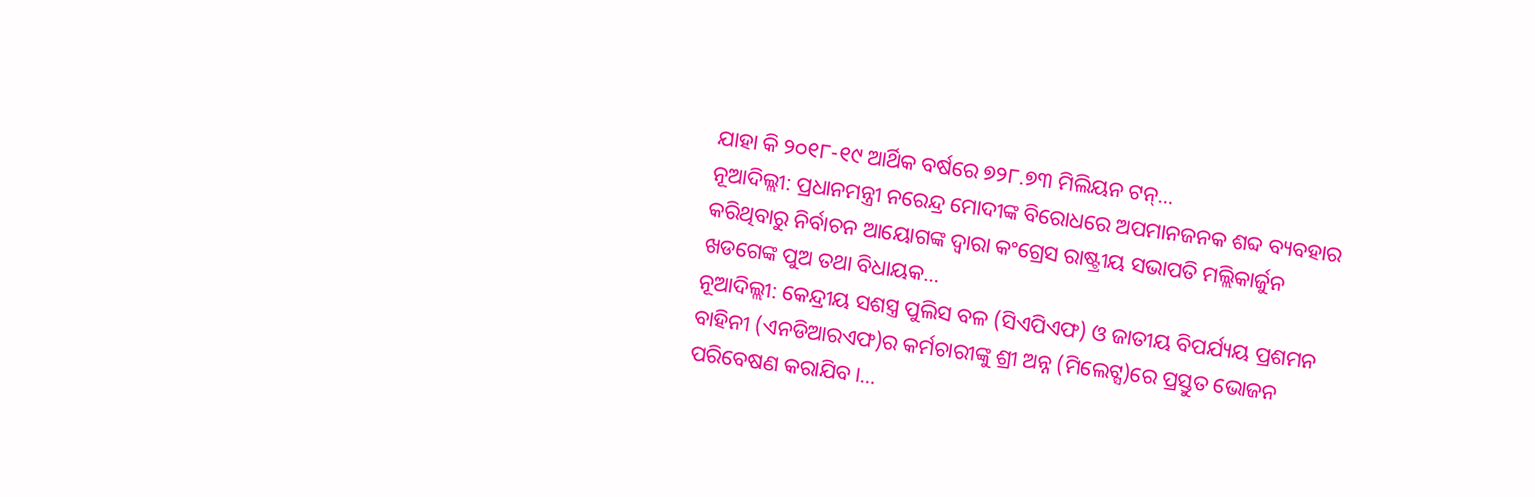ଯାହା କି ୨୦୧୮-୧୯ ଆର୍ଥିକ ବର୍ଷରେ ୭୨୮.୭୩ ମିଲିୟନ ଟନ୍…
ନୂଆଦିଲ୍ଲୀ: ପ୍ରଧାନମନ୍ତ୍ରୀ ନରେନ୍ଦ୍ର ମୋଦୀଙ୍କ ବିରୋଧରେ ଅପମାନଜନକ ଶବ୍ଦ ବ୍ୟବହାର କରିଥିବାରୁ ନିର୍ବାଚନ ଆୟୋଗଙ୍କ ଦ୍ଵାରା କଂଗ୍ରେସ ରାଷ୍ଟ୍ରୀୟ ସଭାପତି ମଲ୍ଲିକାର୍ଜୁନ ଖଡଗେଙ୍କ ପୁଅ ତଥା ବିଧାୟକ…
ନୂଆଦିଲ୍ଲୀ: କେନ୍ଦ୍ରୀୟ ସଶସ୍ତ୍ର ପୁଲିସ ବଳ (ସିଏପିଏଫ) ଓ ଜାତୀୟ ବିପର୍ଯ୍ୟୟ ପ୍ରଶମନ ବାହିନୀ (ଏନଡିଆରଏଫ)ର କର୍ମଚାରୀଙ୍କୁ ଶ୍ରୀ ଅନ୍ନ (ମିଲେଟ୍ସ)ରେ ପ୍ରସ୍ତୁତ ଭୋଜନ ପରିବେଷଣ କରାଯିବ।…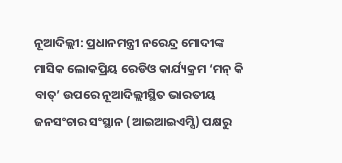ନୂଆଦିଲ୍ଲୀ: ପ୍ରଧାନମନ୍ତ୍ରୀ ନରେନ୍ଦ୍ର ମୋଦୀଙ୍କ ମାସିକ ଲୋକପ୍ରିୟ ରେଡିଓ କାର୍ଯ୍ୟକ୍ରମ ‘ମନ୍ କି ବାତ୍’ ଉପରେ ନୂଆଦିଲ୍ଲୀସ୍ଥିତ ଭାରତୀୟ ଜନସଂଚାର ସଂସ୍ଥାନ (ଆଇଆଇଏମ୍ସି) ପକ୍ଷରୁ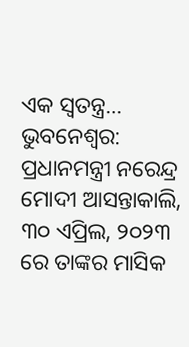ଏକ ସ୍ୱତନ୍ତ୍ର…
ଭୁବନେଶ୍ୱର: ପ୍ରଧାନମନ୍ତ୍ରୀ ନରେନ୍ଦ୍ର ମୋଦୀ ଆସନ୍ତାକାଲି, ୩୦ ଏପ୍ରିଲ, ୨୦୨୩ ରେ ତାଙ୍କର ମାସିକ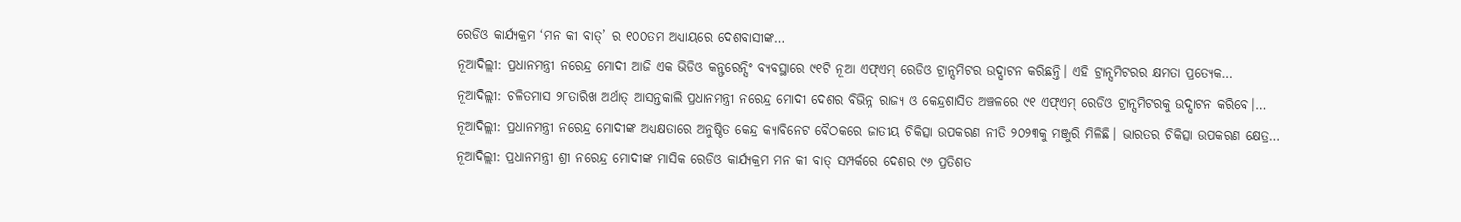ରେଡିଓ କାର୍ଯ୍ୟକ୍ରମ ‘ମନ କୀ ବାତ୍’ ର ୧୦୦ତମ ଅଧ୍ୟାୟରେ ଦେଶବାସୀଙ୍କ…
ନୂଆଦିଲ୍ଲୀ: ପ୍ରଧାନମନ୍ତ୍ରୀ ନରେନ୍ଦ୍ର ମୋଦୀ ଆଜି ଏକ ଭିଡିଓ କନ୍ଫରେନ୍ସିଂ ବ୍ୟବସ୍ଥାରେ ୯୧ଟି ନୂଆ ଏଫ୍ଏମ୍ ରେଡିଓ ଟ୍ରାନ୍ସମିଟର ଉଦ୍ଘାଟନ କରିଛନ୍ତି। ଏହି ଟ୍ରାନ୍ସମିଟରର କ୍ଷମତା ପ୍ରତ୍ୟେକ…
ନୂଆଦିଲ୍ଲୀ: ଚଳିତମାସ ୨୮ତାରିଖ ଅର୍ଥାତ୍ ଆସନ୍ତକାଲି ପ୍ରଧାନମନ୍ତ୍ରୀ ନରେନ୍ଦ୍ର ମୋଦୀ ଦେଶର ବିଭିନ୍ନ ରାଜ୍ୟ ଓ କେନ୍ଦ୍ରଶାସିତ ଅଞ୍ଚଳରେ ୯୧ ଏଫ୍ଏମ୍ ରେଡିଓ ଟ୍ରାନ୍ସମିଟରକୁ ଉଦ୍ଘାଟନ କରିବେ।…
ନୂଆଦିଲ୍ଲୀ: ପ୍ରଧାନମନ୍ତ୍ରୀ ନରେନ୍ଦ୍ର ମୋଦୀଙ୍କ ଅଧ୍ୟକ୍ଷତାରେ ଅନୁଷ୍ଠିତ କେନ୍ଦ୍ର କ୍ୟାବିନେଟ ବୈଠକରେ ଜାତୀୟ ଚିକିତ୍ସା ଉପକରଣ ନୀତି ୨୦୨୩କୁ ମଞ୍ଜୁରି ମିଳିଛି। ଭାରତର ଚିକିତ୍ସା ଉପକରଣ କ୍ଷେତ୍ର…
ନୂଆଦିଲ୍ଲୀ: ପ୍ରଧାନମନ୍ତ୍ରୀ ଶ୍ରୀ ନରେନ୍ଦ୍ର ମୋଦୀଙ୍କ ମାସିକ ରେଡିଓ କାର୍ଯ୍ୟକ୍ରମ ମନ କୀ ବାତ୍ ସମ୍ପର୍କରେ ଦେଶର ୯୬ ପ୍ରତିଶତ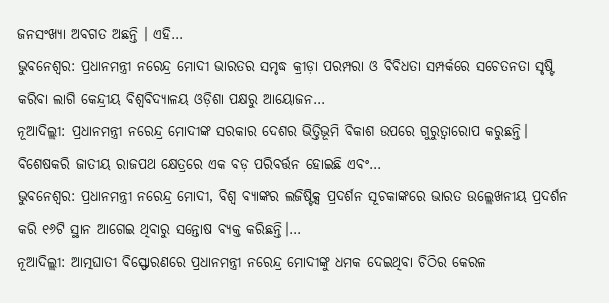ଜନସଂଖ୍ୟା ଅବଗତ ଅଛନ୍ତି । ଏହି…
ଭୁବନେଶ୍ଵର: ପ୍ରଧାନମନ୍ତ୍ରୀ ନରେନ୍ଦ୍ର ମୋଦୀ ଭାରତର ସମୃଦ୍ଧ କ୍ରୀଡ଼ା ପରମ୍ପରା ଓ ବିବିଧତା ସମ୍ପର୍କରେ ସଚେତନତା ସୃଷ୍ଟି କରିବା ଲାଗି କେନ୍ଦ୍ରୀୟ ବିଶ୍ୱବିଦ୍ୟାଳୟ ଓଡ଼ିଶା ପକ୍ଷରୁ ଆୟୋଜନ…
ନୂଆଦିଲ୍ଲୀ: ପ୍ରଧାନମନ୍ତ୍ରୀ ନରେନ୍ଦ୍ର ମୋଦୀଙ୍କ ସରକାର ଦେଶର ଭିତ୍ତିଭୂମି ବିକାଶ ଉପରେ ଗୁରୁତ୍ୱାରୋପ କରୁଛନ୍ତି। ବିଶେଷକରି ଜାତୀୟ ରାଜପଥ କ୍ଷେତ୍ରରେ ଏକ ବଡ଼ ପରିବର୍ତ୍ତନ ହୋଇଛି ଏବଂ…
ଭୁବନେଶ୍ଵର: ପ୍ରଧାନମନ୍ତ୍ରୀ ନରେନ୍ଦ୍ର ମୋଦୀ, ବିଶ୍ୱ ବ୍ୟାଙ୍କର ଲଜିଷ୍ଟିକ୍ସ ପ୍ରଦର୍ଶନ ସୂଚକାଙ୍କରେ ଭାରତ ଉଲ୍ଲେଖନୀୟ ପ୍ରଦର୍ଶନ କରି ୧୬ଟି ସ୍ଥାନ ଆଗେଇ ଥିବାରୁ ସନ୍ତୋଷ ବ୍ୟକ୍ତ କରିଛନ୍ତି।…
ନୂଆଦିଲ୍ଲୀ: ଆତ୍ମଘାତୀ ବିସ୍ଫୋରଣରେ ପ୍ରଧାନମନ୍ତ୍ରୀ ନରେନ୍ଦ୍ର ମୋଦୀଙ୍କୁ ଧମକ ଦେଇଥିବା ଚିଠିର କେରଳ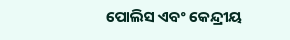ପୋଲିସ ଏବଂ କେନ୍ଦ୍ରୀୟ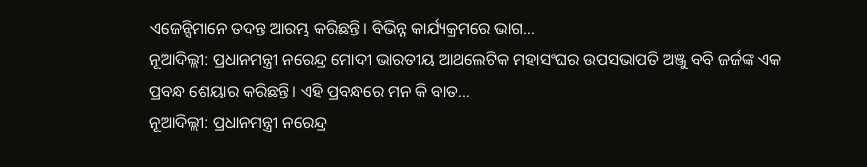ଏଜେନ୍ସିମାନେ ତଦନ୍ତ ଆରମ୍ଭ କରିଛନ୍ତି। ବିଭିନ୍ନ କାର୍ଯ୍ୟକ୍ରମରେ ଭାଗ…
ନୂଆଦିଲ୍ଲୀ: ପ୍ରଧାନମନ୍ତ୍ରୀ ନରେନ୍ଦ୍ର ମୋଦୀ ଭାରତୀୟ ଆଥଲେଟିକ ମହାସଂଘର ଉପସଭାପତି ଅଞ୍ଜୁ ବବି ଜର୍ଜଙ୍କ ଏକ ପ୍ରବନ୍ଧ ଶେୟାର କରିଛନ୍ତି। ଏହି ପ୍ରବନ୍ଧରେ ମନ କି ବାତ…
ନୂଆଦିଲ୍ଲୀ: ପ୍ରଧାନମନ୍ତ୍ରୀ ନରେନ୍ଦ୍ର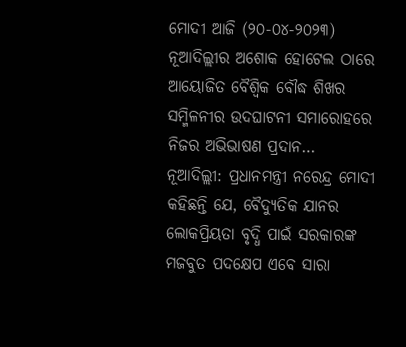ମୋଦୀ ଆଜି (୨୦-୦୪-୨୦୨୩) ନୂଆଦିଲ୍ଲୀର ଅଶୋକ ହୋଟେଲ ଠାରେ ଆୟୋଜିତ ବୈଶ୍ୱିକ ବୌଦ୍ଧ ଶିଖର ସମ୍ମିଳନୀର ଉଦଘାଟନୀ ସମାରୋହରେ ନିଜର ଅଭିଭାଷଣ ପ୍ରଦାନ…
ନୂଆଦିଲ୍ଲୀ: ପ୍ରଧାନମନ୍ତ୍ରୀ ନରେନ୍ଦ୍ର ମୋଦୀ କହିଛନ୍ତି ଯେ, ବୈଦ୍ୟୁତିକ ଯାନର ଲୋକପ୍ରିୟତା ବୃଦ୍ଧି ପାଇଁ ସରକାରଙ୍କ ମଜବୁତ ପଦକ୍ଷେପ ଏବେ ସାରା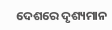ଦେଶରେ ଦୃଶ୍ୟମାନ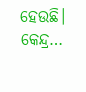ହେଉଛି। କେନ୍ଦ୍ର…